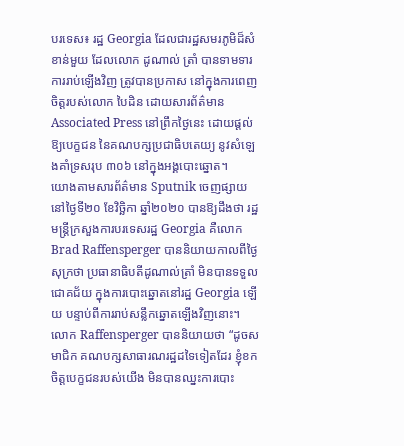បរទេស៖ រដ្ឋ Georgia ដែលជារដ្ឋសមរភូមិដ៏សំខាន់មួយ ដែលលោក ដូណាល់ ត្រាំ បានទាមទារការរាប់ឡើងវិញ ត្រូវបានប្រកាស នៅក្នុងការពេញចិត្តរបស់លោក បៃដិន ដោយសារព័ត៌មាន Associated Press នៅព្រឹកថ្ងៃនេះ ដោយផ្តល់ឱ្យបេក្ខជន នៃគណបក្សប្រជាធិបតេយ្យ នូវសំឡេងគាំទ្រសរុប ៣០៦ នៅក្នុងអង្គបោះឆ្នោត។
យោងតាមសារព័ត៌មាន Sputnik ចេញផ្សាយនៅថ្ងៃទី២០ ខែវិច្ឆិកា ឆ្នាំ២០២០ បានឱ្យដឹងថា រដ្ឋមន្រ្តីក្រសួងការបរទេសរដ្ឋ Georgia គឺលោក Brad Raffensperger បាននិយាយកាលពីថ្ងៃសុក្រថា ប្រធានាធិបតីដូណាល់ត្រាំ មិនបានទទួលជោគជ័យ ក្នុងការបោះឆ្នោតនៅរដ្ឋ Georgia ឡើយ បន្ទាប់ពីការរាប់សន្លឹកឆ្នោតឡើងវិញនោះ។
លោក Raffensperger បាននិយាយថា “ដូចសមាជិក គណបក្សសាធារណរដ្ឋដទៃទៀតដែរ ខ្ញុំខកចិត្តបេក្ខជនរបស់យើង មិនបានឈ្នះការបោះ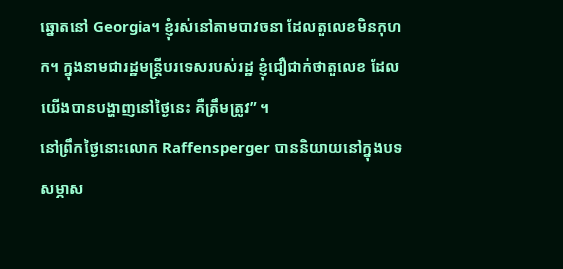ឆ្នោតនៅ Georgia។ ខ្ញុំរស់នៅតាមបាវចនា ដែលតួលេខមិនកុហក។ ក្នុងនាមជារដ្ឋមន្រ្តីបរទេសរបស់រដ្ឋ ខ្ញុំជឿជាក់ថាតួលេខ ដែលយើងបានបង្ហាញនៅថ្ងៃនេះ គឺត្រឹមត្រូវ” ។
នៅព្រឹកថ្ងៃនោះលោក Raffensperger បាននិយាយនៅក្នុងបទសម្ភាស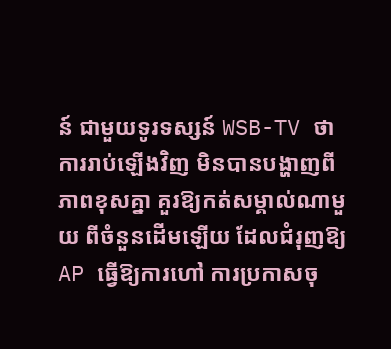ន៍ ជាមួយទូរទស្សន៍ WSB-TV ថា ការរាប់ឡើងវិញ មិនបានបង្ហាញពីភាពខុសគ្នា គួរឱ្យកត់សម្គាល់ណាមួយ ពីចំនួនដើមឡើយ ដែលជំរុញឱ្យ AP ធ្វើឱ្យការហៅ ការប្រកាសចុ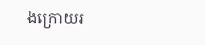ងក្រោយរ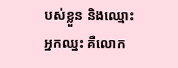បស់ខ្លួន និងឈ្មោះអ្នកឈ្នះ គឺលោក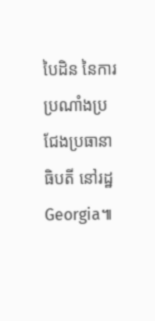បៃដិន នៃការប្រណាំងប្រជែងប្រធានាធិបតី នៅរដ្ឋ Georgia៕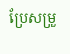ប្រែសម្រួ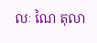លៈ ណៃ តុលា